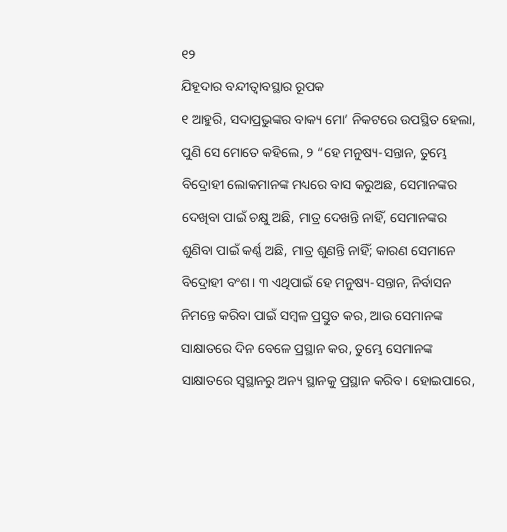୧୨
ଯିହୂଦାର ବନ୍ଦୀତ୍ୱାବସ୍ଥାର ରୂପକ
୧ ଆହୁରି, ସଦାପ୍ରଭୁଙ୍କର ବାକ୍ୟ ମୋ’ ନିକଟରେ ଉପସ୍ଥିତ ହେଲା, ପୁଣି ସେ ମୋତେ କହିଲେ, ୨ “ହେ ମନୁଷ୍ୟ-ସନ୍ତାନ, ତୁମ୍ଭେ ବିଦ୍ରୋହୀ ଲୋକମାନଙ୍କ ମଧ୍ୟରେ ବାସ କରୁଅଛ, ସେମାନଙ୍କର ଦେଖିବା ପାଇଁ ଚକ୍ଷୁ ଅଛି, ମାତ୍ର ଦେଖନ୍ତି ନାହିଁ, ସେମାନଙ୍କର ଶୁଣିବା ପାଇଁ କର୍ଣ୍ଣ ଅଛି, ମାତ୍ର ଶୁଣନ୍ତି ନାହିଁ; କାରଣ ସେମାନେ ବିଦ୍ରୋହୀ ବଂଶ। ୩ ଏଥିପାଇଁ ହେ ମନୁଷ୍ୟ-ସନ୍ତାନ, ନିର୍ବାସନ ନିମନ୍ତେ କରିବା ପାଇଁ ସମ୍ବଳ ପ୍ରସ୍ତୁତ କର, ଆଉ ସେମାନଙ୍କ ସାକ୍ଷାତରେ ଦିନ ବେଳେ ପ୍ରସ୍ଥାନ କର, ତୁମ୍ଭେ ସେମାନଙ୍କ ସାକ୍ଷାତରେ ସ୍ୱସ୍ଥାନରୁ ଅନ୍ୟ ସ୍ଥାନକୁ ପ୍ରସ୍ଥାନ କରିବ। ହୋଇପାରେ,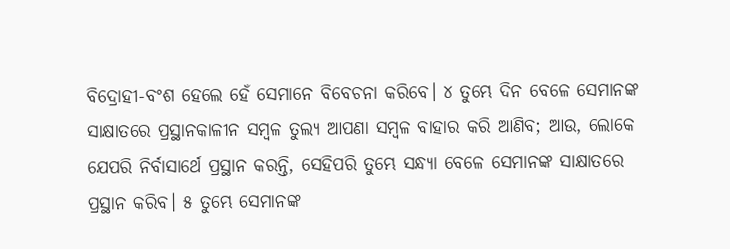ବିଦ୍ରୋହୀ-ବଂଶ ହେଲେ ହେଁ ସେମାନେ ବିବେଚନା କରିବେ। ୪ ତୁମ୍ଭେ ଦିନ ବେଳେ ସେମାନଙ୍କ ସାକ୍ଷାତରେ ପ୍ରସ୍ଥାନକାଳୀନ ସମ୍ବଳ ତୁଲ୍ୟ ଆପଣା ସମ୍ବଳ ବାହାର କରି ଆଣିବ; ଆଉ, ଲୋକେ ଯେପରି ନିର୍ବାସାର୍ଥେ ପ୍ରସ୍ଥାନ କରନ୍ତି, ସେହିପରି ତୁମ୍ଭେ ସନ୍ଧ୍ୟା ବେଳେ ସେମାନଙ୍କ ସାକ୍ଷାତରେ ପ୍ରସ୍ଥାନ କରିବ। ୫ ତୁମ୍ଭେ ସେମାନଙ୍କ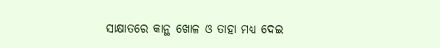ସାକ୍ଷାତରେ କାନ୍ଥ ଖୋଳ ଓ ତାହା ମଧ୍ୟ ଦେଇ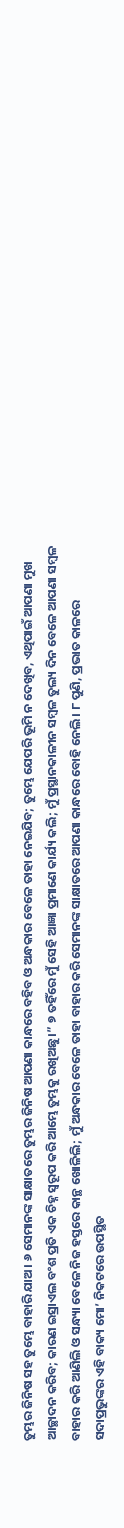ତୁମ୍ଭର ଜିନିଷ ସହ ତୁମ୍ଭେ ବାହାରି ଯାଅ। ୬ ସେମାନଙ୍କ ସାକ୍ଷାତରେ ତୁମ୍ଭର ଜିନିଷ ଆପଣା କାନ୍ଧରେ ବହିବ ଓ ଅନ୍ଧକାର ବେଳେ ତାହା ନେଇଯିବ; ତୁମ୍ଭେ ଯେପରି ଭୂମି ନ ଦେଖିବ, ଏଥିପାଇଁ ଆପଣା ମୁଖ ଆଚ୍ଛାଦନ କରିବ; କାରଣ ଇସ୍ରାଏଲ ବଂଶ ପ୍ରତି ଏକ ଚିହ୍ନ ସ୍ୱରୂପ କରି ଆମ୍ଭେ ତୁମ୍ଭକୁ ରଖିଅଛୁ।” ୭ ତହିଁରେ ମୁଁ ସେହି ଆଜ୍ଞା ପ୍ରମାଣେ କାର୍ଯ୍ୟ କଲି; ମୁଁ ପ୍ରସ୍ଥାନକାଳୀନ ସମ୍ବଳ ତୁଲ୍ୟ ଦିନ ବେଳେ ଆପଣା ସମ୍ବଳ ବାହାର କରି ଆଣିଲି ଓ ସନ୍ଧ୍ୟା ବେଳେ ନିଜ ହସ୍ତରେ କାନ୍ଥ ଖୋଳିଲି; ମୁଁ ଅନ୍ଧକାର ବେଳେ ତାହା ବାହାର କରି ସେମାନଙ୍କ ସାକ୍ଷାତରେ ଆପଣା କାନ୍ଧରେ ବୋହି ନେଲି। ୮ ପୁଣି, ପ୍ରଭାତ କାଳରେ ସଦାପ୍ରଭୁଙ୍କର ଏହି ବାକ୍ୟ ମୋ’ ନିକଟରେ ଉପସ୍ଥିତ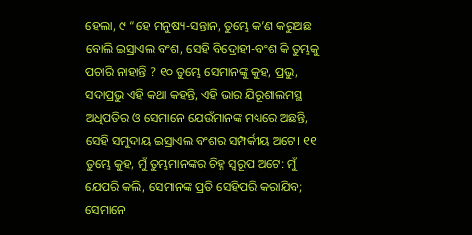ହେଲା, ୯ “ହେ ମନୁଷ୍ୟ-ସନ୍ତାନ, ତୁମ୍ଭେ କ’ଣ କରୁଅଛ ବୋଲି ଇସ୍ରାଏଲ ବଂଶ, ସେହି ବିଦ୍ରୋହୀ-ବଂଶ କି ତୁମ୍ଭକୁ ପଚାରି ନାହାନ୍ତି ? ୧୦ ତୁମ୍ଭେ ସେମାନଙ୍କୁ କୁହ, ପ୍ରଭୁ, ସଦାପ୍ରଭୁ ଏହି କଥା କହନ୍ତି, ଏହି ଭାର ଯିରୂଶାଲମସ୍ଥ ଅଧିପତିର ଓ ସେମାନେ ଯେଉଁମାନଙ୍କ ମଧ୍ୟରେ ଅଛନ୍ତି, ସେହି ସମୁଦାୟ ଇସ୍ରାଏଲ ବଂଶର ସମ୍ପର୍କୀୟ ଅଟେ। ୧୧ ତୁମ୍ଭେ କୁହ, ମୁଁ ତୁମ୍ଭମାନଙ୍କର ଚିହ୍ନ ସ୍ୱରୂପ ଅଟେ: ମୁଁ ଯେପରି କଲି, ସେମାନଙ୍କ ପ୍ରତି ସେହିପରି କରାଯିବ; ସେମାନେ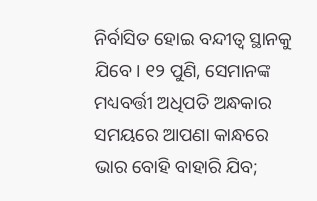ନିର୍ବାସିତ ହୋଇ ବନ୍ଦୀତ୍ଵ ସ୍ଥାନକୁ ଯିବେ। ୧୨ ପୁଣି, ସେମାନଙ୍କ ମଧ୍ୟବର୍ତ୍ତୀ ଅଧିପତି ଅନ୍ଧକାର ସମୟରେ ଆପଣା କାନ୍ଧରେ ଭାର ବୋହି ବାହାରି ଯିବ;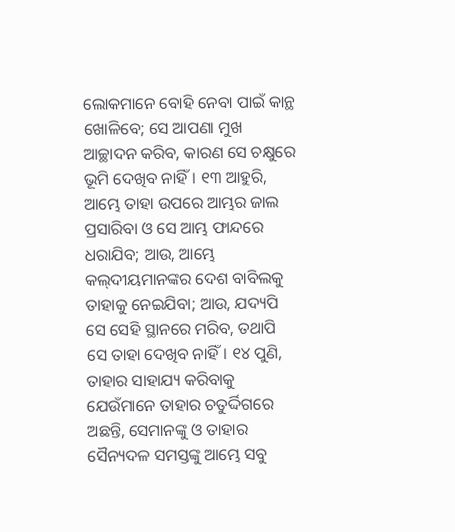ଲୋକମାନେ ବୋହି ନେବା ପାଇଁ କାନ୍ଥ ଖୋଳିବେ; ସେ ଆପଣା ମୁଖ ଆଚ୍ଛାଦନ କରିବ, କାରଣ ସେ ଚକ୍ଷୁରେ ଭୂମି ଦେଖିବ ନାହିଁ। ୧୩ ଆହୁରି, ଆମ୍ଭେ ତାହା ଉପରେ ଆମ୍ଭର ଜାଲ ପ୍ରସାରିବା ଓ ସେ ଆମ୍ଭ ଫାନ୍ଦରେ ଧରାଯିବ; ଆଉ, ଆମ୍ଭେ କଲ୍‍ଦୀୟମାନଙ୍କର ଦେଶ ବାବିଲକୁ ତାହାକୁ ନେଇଯିବା; ଆଉ, ଯଦ୍ୟପି ସେ ସେହି ସ୍ଥାନରେ ମରିବ, ତଥାପି ସେ ତାହା ଦେଖିବ ନାହିଁ। ୧୪ ପୁଣି, ତାହାର ସାହାଯ୍ୟ କରିବାକୁ ଯେଉଁମାନେ ତାହାର ଚତୁର୍ଦ୍ଦିଗରେ ଅଛନ୍ତି, ସେମାନଙ୍କୁ ଓ ତାହାର ସୈନ୍ୟଦଳ ସମସ୍ତଙ୍କୁ ଆମ୍ଭେ ସବୁ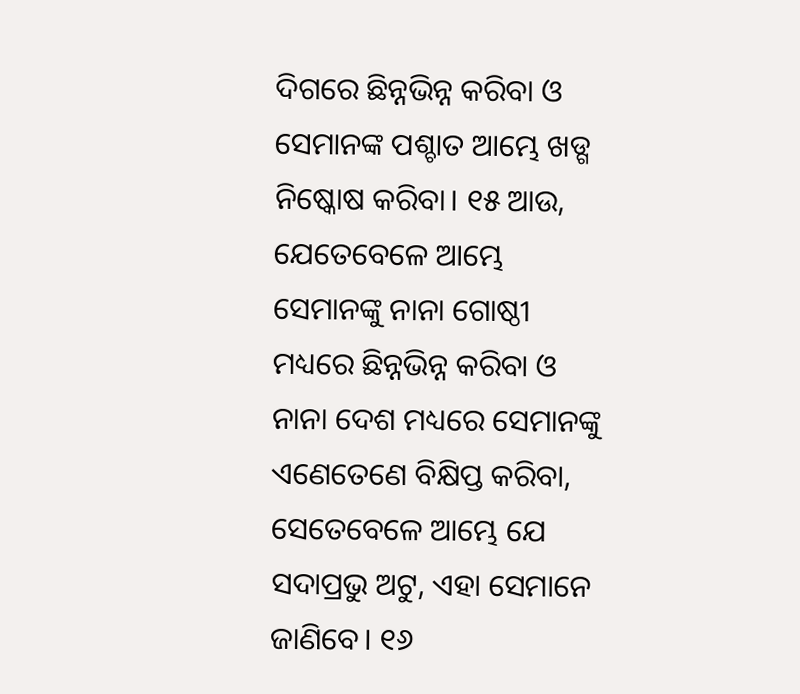ଦିଗରେ ଛିନ୍ନଭିନ୍ନ କରିବା ଓ ସେମାନଙ୍କ ପଶ୍ଚାତ ଆମ୍ଭେ ଖଡ୍ଗ ନିଷ୍କୋଷ କରିବା। ୧୫ ଆଉ, ଯେତେବେଳେ ଆମ୍ଭେ ସେମାନଙ୍କୁ ନାନା ଗୋଷ୍ଠୀ ମଧ୍ୟରେ ଛିନ୍ନଭିନ୍ନ କରିବା ଓ ନାନା ଦେଶ ମଧ୍ୟରେ ସେମାନଙ୍କୁ ଏଣେତେଣେ ବିକ୍ଷିପ୍ତ କରିବା, ସେତେବେଳେ ଆମ୍ଭେ ଯେ ସଦାପ୍ରଭୁ ଅଟୁ, ଏହା ସେମାନେ ଜାଣିବେ। ୧୬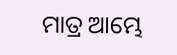ମାତ୍ର ଆମ୍ଭେ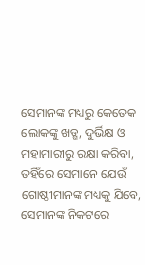ସେମାନଙ୍କ ମଧ୍ୟରୁ କେତେକ ଲୋକଙ୍କୁ ଖଡ୍ଗ, ଦୁର୍ଭିକ୍ଷ ଓ ମହାମାରୀରୁ ରକ୍ଷା କରିବା, ତହିଁରେ ସେମାନେ ଯେଉଁ ଗୋଷ୍ଠୀମାନଙ୍କ ମଧ୍ୟକୁ ଯିବେ, ସେମାନଙ୍କ ନିକଟରେ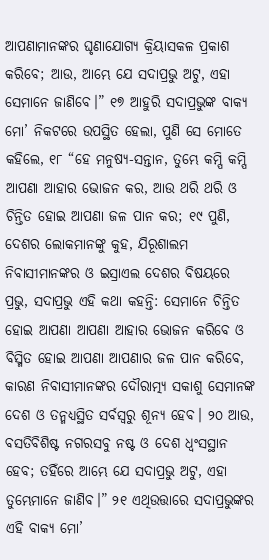ଆପଣାମାନଙ୍କର ଘୃଣାଯୋଗ୍ୟ କ୍ରିୟାସକଳ ପ୍ରକାଶ କରିବେ; ଆଉ, ଆମ୍ଭେ ଯେ ସଦାପ୍ରଭୁ ଅଟୁ, ଏହା ସେମାନେ ଜାଣିବେ।” ୧୭ ଆହୁରି ସଦାପ୍ରଭୁଙ୍କ ବାକ୍ୟ ମୋ’ ନିକଟରେ ଉପସ୍ଥିତ ହେଲା, ପୁଣି ସେ ମୋତେ କହିଲେ, ୧୮ “ହେ ମନୁଷ୍ୟ-ସନ୍ତାନ, ତୁମ୍ଭେ କମ୍ପି କମ୍ପି ଆପଣା ଆହାର ଭୋଜନ କର, ଆଉ ଥରି ଥରି ଓ ଚିନ୍ତିତ ହୋଇ ଆପଣା ଜଳ ପାନ କର; ୧୯ ପୁଣି, ଦେଶର ଲୋକମାନଙ୍କୁ କୁହ, ଯିରୂଶାଲମ ନିବାସୀମାନଙ୍କର ଓ ଇସ୍ରାଏଲ ଦେଶର ବିଷୟରେ ପ୍ରଭୁ, ସଦାପ୍ରଭୁ ଏହି କଥା କହନ୍ତି: ସେମାନେ ଚିନ୍ତିତ ହୋଇ ଆପଣା ଆପଣା ଆହାର ଭୋଜନ କରିବେ ଓ ବିସ୍ମିତ ହୋଇ ଆପଣା ଆପଣାର ଜଳ ପାନ କରିବେ, କାରଣ ନିବାସୀମାନଙ୍କର ଦୌରାତ୍ମ୍ୟ ସକାଶୁ ସେମାନଙ୍କ ଦେଶ ଓ ତନ୍ମଧ୍ୟସ୍ଥିତ ସର୍ବସ୍ୱରୁ ଶୂନ୍ୟ ହେବ। ୨୦ ଆଉ, ବସତିବିଶିଷ୍ଟ ନଗରସବୁ ନଷ୍ଟ ଓ ଦେଶ ଧ୍ୱଂସସ୍ଥାନ ହେବ; ତହିଁରେ ଆମ୍ଭେ ଯେ ସଦାପ୍ରଭୁ ଅଟୁ, ଏହା ତୁମ୍ଭେମାନେ ଜାଣିବ।” ୨୧ ଏଥିଉତ୍ତାରେ ସଦାପ୍ରଭୁଙ୍କର ଏହି ବାକ୍ୟ ମୋ’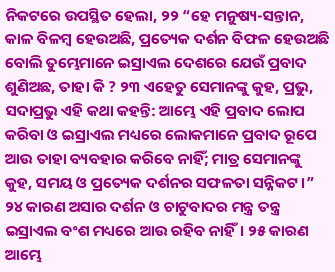ନିକଟରେ ଉପସ୍ଥିତ ହେଲା, ୨୨ “ହେ ମନୁଷ୍ୟ-ସନ୍ତାନ, କାଳ ବିଳମ୍ବ ହେଉଅଛି, ପ୍ରତ୍ୟେକ ଦର୍ଶନ ବିଫଳ ହେଉଅଛି ବୋଲି ତୁମ୍ଭେମାନେ ଇସ୍ରାଏଲ ଦେଶରେ ଯେଉଁ ପ୍ରବାଦ ଶୁଣିଅଛ, ତାହା କି ? ୨୩ ଏହେତୁ ସେମାନଙ୍କୁ କୁହ, ପ୍ରଭୁ, ସଦାପ୍ରଭୁ ଏହି କଥା କହନ୍ତି: ଆମ୍ଭେ ଏହି ପ୍ରବାଦ ଲୋପ କରିବା ଓ ଇସ୍ରାଏଲ ମଧ୍ୟରେ ଲୋକମାନେ ପ୍ରବାଦ ରୂପେ ଆଉ ତାହା ବ୍ୟବହାର କରିବେ ନାହିଁ; ମାତ୍ର ସେମାନଙ୍କୁ କୁହ, ସମୟ ଓ ପ୍ରତ୍ୟେକ ଦର୍ଶନର ସଫଳତା ସନ୍ନିକଟ।” ୨୪ କାରଣ ଅସାର ଦର୍ଶନ ଓ ଚାଟୁବାଦର ମନ୍ତ୍ର ତନ୍ତ୍ର ଇସ୍ରାଏଲ ବଂଶ ମଧ୍ୟରେ ଆଉ ରହିବ ନାହିଁ। ୨୫ କାରଣ ଆମ୍ଭେ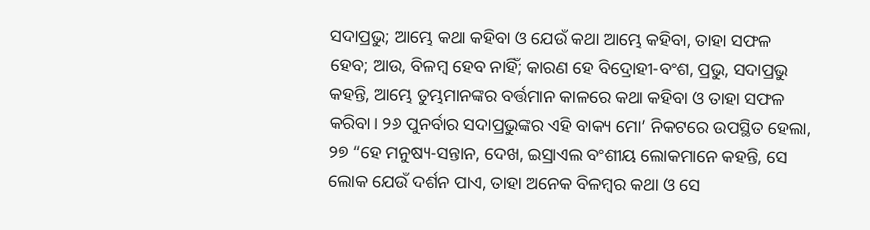ସଦାପ୍ରଭୁ; ଆମ୍ଭେ କଥା କହିବା ଓ ଯେଉଁ କଥା ଆମ୍ଭେ କହିବା, ତାହା ସଫଳ ହେବ; ଆଉ, ବିଳମ୍ବ ହେବ ନାହିଁ; କାରଣ ହେ ବିଦ୍ରୋହୀ-ବଂଶ, ପ୍ରଭୁ, ସଦାପ୍ରଭୁ କହନ୍ତି, ଆମ୍ଭେ ତୁମ୍ଭମାନଙ୍କର ବର୍ତ୍ତମାନ କାଳରେ କଥା କହିବା ଓ ତାହା ସଫଳ କରିବା। ୨୬ ପୁନର୍ବାର ସଦାପ୍ରଭୁଙ୍କର ଏହି ବାକ୍ୟ ମୋ’ ନିକଟରେ ଉପସ୍ଥିତ ହେଲା, ୨୭ “ହେ ମନୁଷ୍ୟ-ସନ୍ତାନ, ଦେଖ, ଇସ୍ରାଏଲ ବଂଶୀୟ ଲୋକମାନେ କହନ୍ତି, ସେ ଲୋକ ଯେଉଁ ଦର୍ଶନ ପାଏ, ତାହା ଅନେକ ବିଳମ୍ବର କଥା ଓ ସେ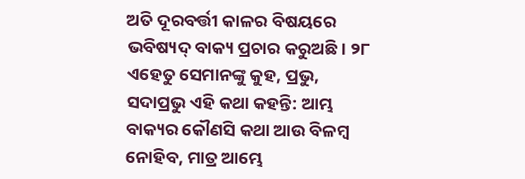ଅତି ଦୂରବର୍ତ୍ତୀ କାଳର ବିଷୟରେ ଭବିଷ୍ୟଦ୍‍ ବାକ୍ୟ ପ୍ରଚାର କରୁଅଛି। ୨୮ ଏହେତୁ ସେମାନଙ୍କୁ କୁହ, ପ୍ରଭୁ, ସଦାପ୍ରଭୁ ଏହି କଥା କହନ୍ତି: ଆମ୍ଭ ବାକ୍ୟର କୌଣସି କଥା ଆଉ ବିଳମ୍ବ ନୋହିବ, ମାତ୍ର ଆମ୍ଭେ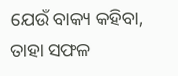ଯେଉଁ ବାକ୍ୟ କହିବା, ତାହା ସଫଳ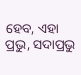ହେବ, ଏହା ପ୍ରଭୁ, ସଦାପ୍ରଭୁ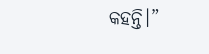କହନ୍ତି।”